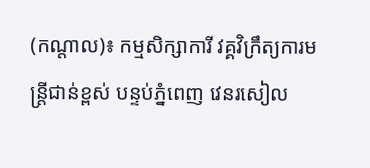(កណ្ដាល)៖ កម្មសិក្សាការី វគ្គវិក្រឹត្យការមន្រ្តីជាន់ខ្ពស់ បន្ទប់ភ្នំពេញ វេនរសៀល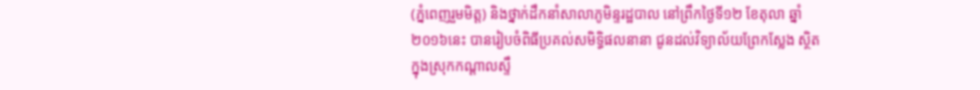(ភ្នំពេញរួមមិត្ត) និងថ្នាក់ដឹកនាំសាលាភូមិន្ទរដ្ឋបាល នៅព្រឹកថ្ងៃទី១២ ខែតុលា ឆ្នាំ២០១៦នេះ បានរៀបចំពិធីប្រគល់សមិទ្ធិផលនានា ជូនដល់វិទ្យាល័យព្រែកស្លែង ស្ថិតក្នុងស្រុកកណ្ដាលស្ទឹ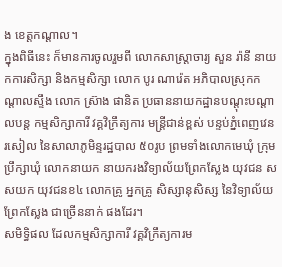ង ខេត្តកណ្ដាល។
ក្នុងពិធីនេះ ក៏មានការចូលរួមពី លោកសាស្រ្តាចារ្យ សួន រ៉ានី នាយកការសិក្សា និងកម្មសិក្សា លោក បូរ ណារ៉េត អភិបាលស្រុកកណ្តាលស្ទឹង លោក ស្រ៊ាង ផានិត ប្រធាននាយកដ្ឋានបណ្តុះបណ្តាលបន្ត កម្មសិក្សាការី វគ្គវិក្រឹត្យការ មន្រ្តីជាន់ខ្ពស់ បន្ទប់ភ្នំពេញវេនរសៀល នៃសាលាភូមិន្ទរដ្ឋបាល ៥០រូប ព្រមទាំងលោកមេឃុំ ក្រុមប្រឹក្សាឃុំ លោកនាយក នាយករងវិទ្យាល័យព្រែកស្លែង យុវជន សសយក យុវជនខ៤ លោកគ្រូ អ្នកគ្រូ សិស្សានុសិស្ស នៃវិទ្យាល័យព្រែកស្លែង ជាច្រើននាក់ ផងដែរ។
សមិទ្ធិផល ដែលកម្មសិក្សាការី វគ្គវិក្រឹត្យការម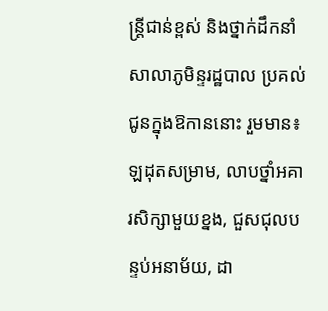ន្រ្តីជាន់ខ្ពស់ និងថ្នាក់ដឹកនាំសាលាភូមិន្ទរដ្ឋបាល ប្រគល់ជូនក្នុងឱកាននោះ រួមមាន៖ ឡដុតសម្រាម, លាបថ្នាំអគារសិក្សាមួយខ្នង, ជួសជុលបន្ទប់អនាម័យ, ដា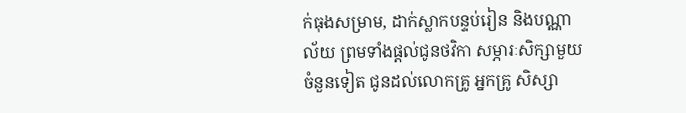ក់ធុងសម្រាម, ដាក់ស្លាកបន្ទប់រៀន និងបណ្ណាល័យ ព្រមទាំងផ្តល់ជូនថវិកា សម្ភារៈសិក្សាមួយចំនួនទៀត ជូនដល់លោកគ្រូ អ្នកគ្រូ សិស្សា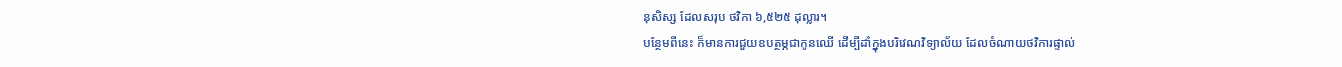នុសិស្ស ដែលសរុប ថវិកា ៦,៥២៥ ដុល្លារ។
បន្ថែមពីនេះ ក៏មានការជួយឧបត្ថម្ភជាកូនឈើ ដើម្បីដាំក្នុងបរិវេណវិទ្យាល័យ ដែលចំណាយថវិការផ្ទាល់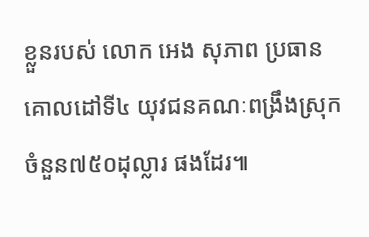ខ្លួនរបស់ លោក អេង សុភាព ប្រធានគោលដៅទី៤ យុវជនគណៈពង្រឹងស្រុក ចំនួន៧៥០ដុល្លារ ផងដែរ៕